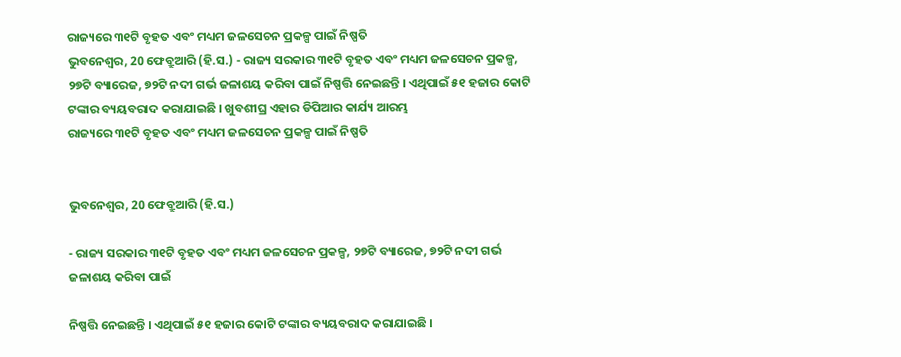ରାଜ୍ୟରେ ୩୧ଟି ବୃହତ ଏବଂ ମଧ୍ୟମ ଜଳସେଚନ ପ୍ରକଳ୍ପ ପାଇଁ ନିଷ୍ପତି
ଭୁବନେଶ୍ୱର, 20 ଫେବ୍ରୁଆରି (ହି.ସ.) - ରାଜ୍ୟ ସରକାର ୩୧ଟି ବୃହତ ଏବଂ ମଧ୍ୟମ ଜଳସେଚନ ପ୍ରକଳ୍ପ, ୨୭ଟି ବ୍ୟାରେଜ, ୭୨ଟି ନଦୀ ଗର୍ଭ ଜଳାଶୟ କରିବା ପାଇଁ ନିଷ୍ପତ୍ତି ନେଇଛନ୍ତି । ଏଥିପାଇଁ ୫୧ ହଜାର କୋଟି ଟଙ୍କାର ବ୍ୟୟବରାଦ କରାଯାଇଛି । ଖୁବଶୀଘ୍ର ଏହାର ଡିପିଆର କାର୍ଯ୍ୟ ଆରମ୍ଭ
ରାଜ୍ୟରେ ୩୧ଟି ବୃହତ ଏବଂ ମଧ୍ୟମ ଜଳସେଚନ ପ୍ରକଳ୍ପ ପାଇଁ ନିଷ୍ପତି


ଭୁବନେଶ୍ୱର, 20 ଫେବ୍ରୁଆରି (ହି.ସ.)

- ରାଜ୍ୟ ସରକାର ୩୧ଟି ବୃହତ ଏବଂ ମଧ୍ୟମ ଜଳସେଚନ ପ୍ରକଳ୍ପ, ୨୭ଟି ବ୍ୟାରେଜ, ୭୨ଟି ନଦୀ ଗର୍ଭ ଜଳାଶୟ କରିବା ପାଇଁ

ନିଷ୍ପତ୍ତି ନେଇଛନ୍ତି । ଏଥିପାଇଁ ୫୧ ହଜାର କୋଟି ଟଙ୍କାର ବ୍ୟୟବରାଦ କରାଯାଇଛି ।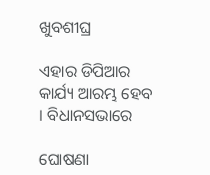ଖୁବଶୀଘ୍ର

ଏହାର ଡିପିଆର କାର୍ଯ୍ୟ ଆରମ୍ଭ ହେବ । ବିଧାନସଭାରେ

ଘୋଷଣା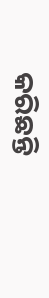କରିଛନ୍ତି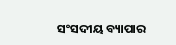ସଂସଦୀୟ ବ୍ୟାପାର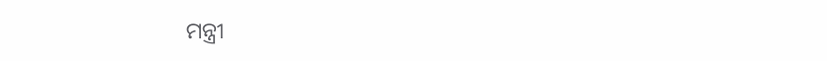ମନ୍ତ୍ରୀ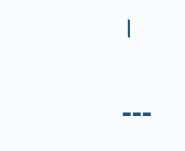।

---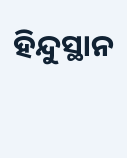ହିନ୍ଦୁସ୍ଥାନ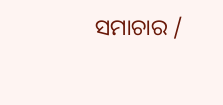ସମାଚାର /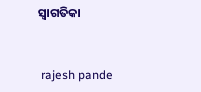ସ୍ୱାଗତିକା


 rajesh pande